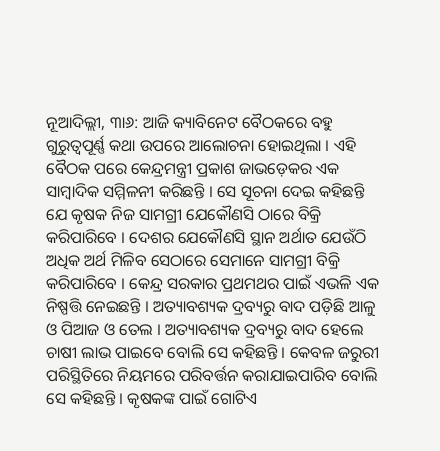ନୂଆଦିଲ୍ଲୀ, ୩ା୬: ଆଜି କ୍ୟାବିନେଟ ବୈଠକରେ ବହୁ ଗୁରୁତ୍ୱପୂର୍ଣ୍ଣ କଥା ଉପରେ ଆଲୋଚନା ହୋଇଥିଲା । ଏହି ବୈଠକ ପରେ କେନ୍ଦ୍ରମନ୍ତ୍ରୀ ପ୍ରକାଶ ଜାଭଡ଼େକର ଏକ ସାମ୍ବାଦିକ ସମ୍ମିଳନୀ କରିଛନ୍ତି । ସେ ସୂଚନା ଦେଇ କହିଛନ୍ତି ଯେ କୃଷକ ନିଜ ସାମଗ୍ରୀ ଯେକୌଣସି ଠାରେ ବିକ୍ରି କରିପାରିବେ । ଦେଶର ଯେକୌଣସି ସ୍ଥାନ ଅର୍ଥାତ ଯେଉଁଠି ଅଧିକ ଅର୍ଥ ମିଳିବ ସେଠାରେ ସେମାନେ ସାମଗ୍ରୀ ବିକ୍ରି କରିପାରିବେ । କେନ୍ଦ୍ର ସରକାର ପ୍ରଥମଥର ପାଇଁ ଏଭଳି ଏକ ନିଷ୍ପତ୍ତି ନେଇଛନ୍ତି । ଅତ୍ୟାବଶ୍ୟକ ଦ୍ରବ୍ୟରୁ ବାଦ ପଡ଼ିଛି ଆଳୁ ଓ ପିଆଜ ଓ ତେଲ । ଅତ୍ୟାବଶ୍ୟକ ଦ୍ରବ୍ୟରୁ ବାଦ ହେଲେ ଚାଷୀ ଲାଭ ପାଇବେ ବୋଲି ସେ କହିଛନ୍ତି । କେବଳ ଜରୁରୀ ପରିସ୍ଥିତିରେ ନିୟମରେ ପରିବର୍ତ୍ତନ କରାଯାଇପାରିବ ବୋଲି ସେ କହିଛନ୍ତି । କୃଷକଙ୍କ ପାଇଁ ଗୋଟିଏ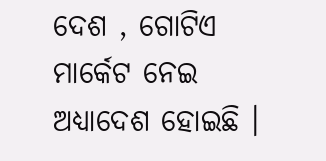ଦେଶ , ଗୋଟିଏ ମାର୍କେଟ ନେଇ ଅଧ୍ୟାଦେଶ ହୋଇଛି ।